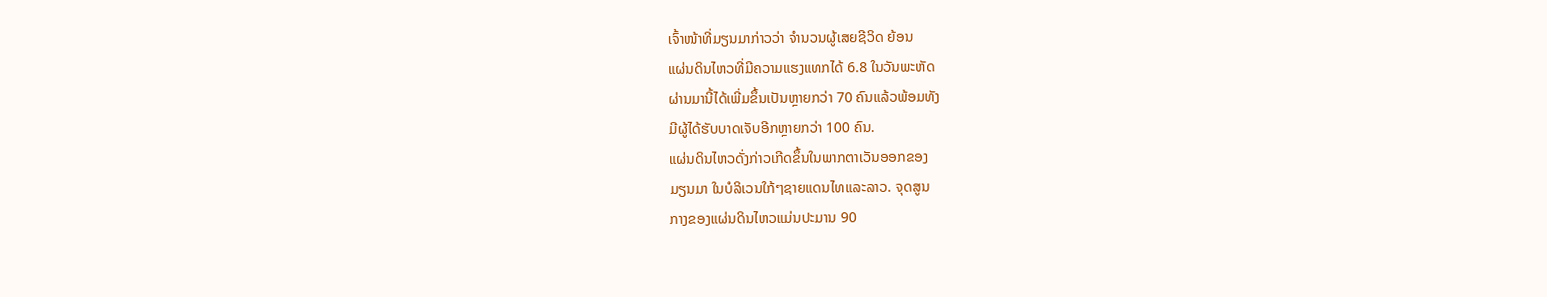ເຈົ້າໜ້າທີ່ມຽນມາກ່າວວ່າ ຈຳນວນຜູ້ເສຍຊີວິດ ຍ້ອນ
ແຜ່ນດິນໄຫວທີ່ມີຄວາມແຮງແທກໄດ້ 6.8 ໃນວັນພະຫັດ
ຜ່ານມານີ້ໄດ້ເພີ່ມຂຶ້ນເປັນຫຼາຍກວ່າ 70 ຄົນແລ້ວພ້ອມທັງ
ມີຜູ້ໄດ້ຮັບບາດເຈັບອີກຫຼາຍກວ່າ 100 ຄົນ.
ແຜ່ນດິນໄຫວດັ່ງກ່າວເກີດຂຶ້ນໃນພາກຕາເວັນອອກຂອງ
ມຽນມາ ໃນບໍລິເວນໃກ້ໆຊາຍແດນໄທແລະລາວ. ຈຸດສູນ
ກາງຂອງແຜ່ນດິນໄຫວແມ່ນປະມານ 90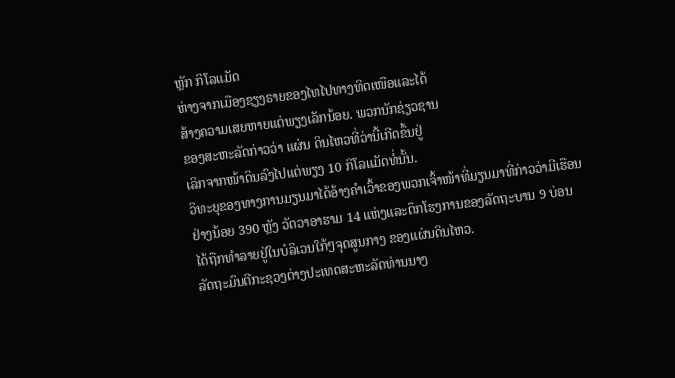ຫຼັກ ກິໂລແມັດ
ຫ່າງຈາກເມືອງຊຽງຣາຍຂອງໄທໄປທາງທິດເໜືອແລະໄດ້
ສ້າງຄວາມເສຍຫາຍແຕ່ພຽງເລັກນ້ອຍ. ພວກນັກຊ່ຽວຊານ
ຂອງສະຫະລັດກ່າວວ່າ ແຜ່ນ ດິນໄຫວທີ່ວ່ານີ້ເກີດຂຶ້ນຢູ່
ເລິກຈາກໜ້າດິນລົງໄປແຕ່ພຽງ 10 ກິໂລແມັດທໍ່ນັ້ນ.
ວິທະຍຸຂອງທາງການມຽນມາໄດ້ອ້າງຄຳເວົ້າຂອງພວກເຈົ້າໜ້າທີ່ມຽນມາທີ່ກ່າວວ່າມີເຮືອນ
ຢ່າງນ້ອຍ 390 ຫຼັງ ວັດວາອາຮາມ 14 ແຫ່ງແລະຕຶກໂຮງການຂອງລັດຖະບານ 9 ບ່ອນ
ໄດ້ຖືກທຳລາຍຢູ່ໃນບໍລິເວນໃກ້ໆຈຸດສູນກາງ ຂອງແຜ່ນດິນໄຫວ.
ລັດຖະມົນຕີກະຊວງຕ່າງປະເທດສະຫະລັດທ່ານນາງ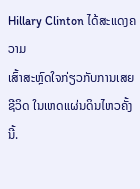Hillary Clinton ໄດ້ສະແດງຄວາມ
ເສົ້າສະຫຼົດໃຈກ່ຽວກັບການເສຍຊີວິດ ໃນເຫດແຜ່ນດິນໄຫວຄັ້ງນີ້.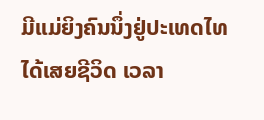ມີແມ່ຍິງຄົນນຶ່ງຢູ່ປະເທດໄທໄດ້ເສຍຊີວິດ ເວລາ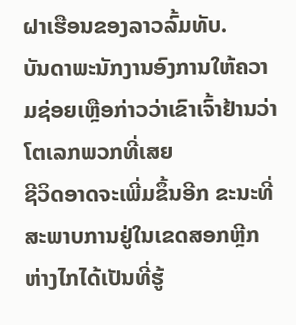ຝາເຮືອນຂອງລາວລົ້ມທັບ.
ບັນດາພະນັກງານອົງການໃຫ້ຄວາມຊ່ອຍເຫຼືອກ່າວວ່າເຂົາເຈົ້າຢ້ານວ່າໂຕເລກພວກທີ່ເສຍ
ຊີວິດອາດຈະເພີ່ມຂຶ້ນອີກ ຂະນະທີ່ສະພາບການຢູ່ໃນເຂດສອກຫຼີກຫ່າງໄກໄດ້ເປັນທີ່ຮູ້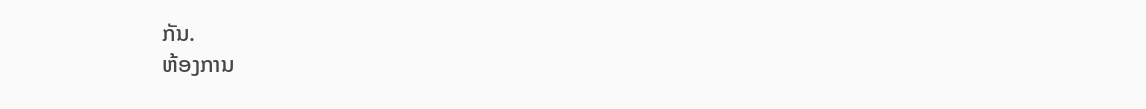ກັນ.
ຫ້ອງການ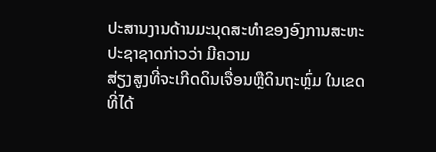ປະສານງານດ້ານມະນຸດສະທຳຂອງອົງການສະຫະປະຊາຊາດກ່າວວ່າ ມີຄວາມ
ສ່ຽງສູງທີ່ຈະເກີດດິນເຈື່ອນຫຼືດິນຖະຫຼົ່ມ ໃນເຂດທີ່ໄດ້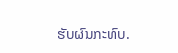ຮັບຜົນກະທົບ.